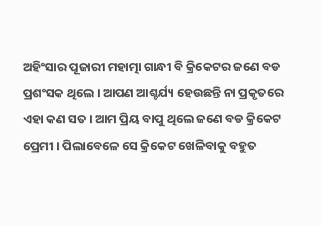ଅହିଂସାର ପୂଜାରୀ ମହାତ୍ମା ଗାନ୍ଧୀ ବି କ୍ରିକେଟର ଜଣେ ବଡ ପ୍ରଶଂସକ ଥିଲେ । ଆପଣ ଆଶ୍ଚର୍ଯ୍ୟ ହେଉଛନ୍ତି ନା ପ୍ରକୃତରେ ଏହା କଣ ସତ । ଆମ ପ୍ରିୟ ବାପୁ ଥିଲେ ଜଣେ ବଡ କ୍ରିକେଟ ପ୍ରେମୀ । ପିଲାବେଳେ ସେ କ୍ରିକେଟ ଖେଳିବାକୁ ବହୁତ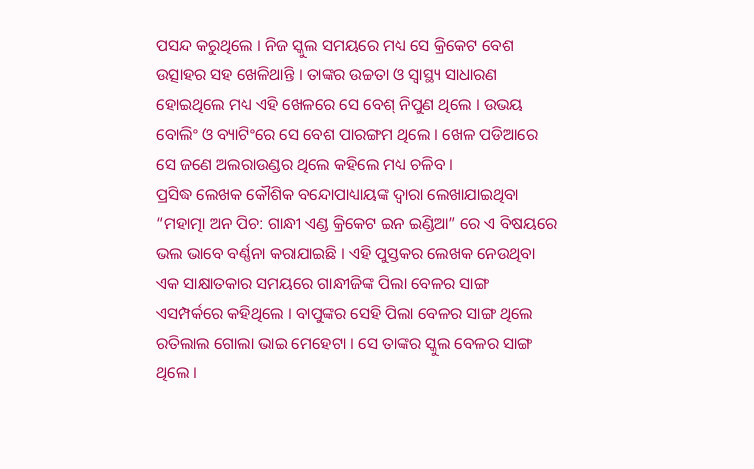ପସନ୍ଦ କରୁଥିଲେ । ନିଜ ସ୍କୁଲ ସମୟରେ ମଧ୍ୟ ସେ କ୍ରିକେଟ ବେଶ ଉତ୍ସାହର ସହ ଖେଳିଥାନ୍ତି । ତାଙ୍କର ଉଚ୍ଚତା ଓ ସ୍ୱାସ୍ଥ୍ୟ ସାଧାରଣ ହୋଇଥିଲେ ମଧ୍ୟ ଏହି ଖେଳରେ ସେ ବେଶ୍ ନିପୁଣ ଥିଲେ । ଉଭୟ ବୋଲିଂ ଓ ବ୍ୟାଟିଂରେ ସେ ବେଶ ପାରଙ୍ଗମ ଥିଲେ । ଖେଳ ପଡିଆରେ ସେ ଜଣେ ଅଲରାଉଣ୍ଡର ଥିଲେ କହିଲେ ମଧ୍ୟ ଚଳିବ ।
ପ୍ରସିଦ୍ଧ ଲେଖକ କୌଶିକ ବନ୍ଦୋପାଧ୍ୟାୟଙ୍କ ଦ୍ୱାରା ଲେଖାଯାଇଥିବା “ମହାତ୍ମା ଅନ ପିଚ: ଗାନ୍ଧୀ ଏଣ୍ଡ କ୍ରିକେଟ ଇନ ଇଣ୍ଡିଆ” ରେ ଏ ବିଷୟରେ ଭଲ ଭାବେ ବର୍ଣ୍ଣନା କରାଯାଇଛି । ଏହି ପୁସ୍ତକର ଲେଖକ ନେଉଥିବା ଏକ ସାକ୍ଷାତକାର ସମୟରେ ଗାନ୍ଧୀଜିଙ୍କ ପିଲା ବେଳର ସାଙ୍ଗ ଏସମ୍ପର୍କରେ କହିଥିଲେ । ବାପୁଙ୍କର ସେହି ପିଲା ବେଳର ସାଙ୍ଗ ଥିଲେ ରତିଲାଲ ଗୋଲା ଭାଇ ମେହେଟା । ସେ ତାଙ୍କର ସ୍କୁଲ ବେଳର ସାଙ୍ଗ ଥିଲେ ।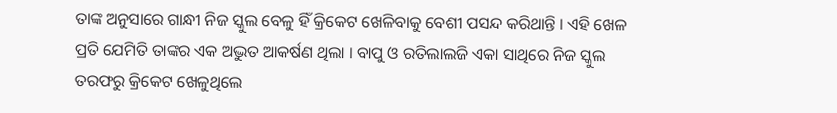ତାଙ୍କ ଅନୁସାରେ ଗାନ୍ଧୀ ନିଜ ସ୍କୁଲ ବେଳୁ ହିଁ କ୍ରିକେଟ ଖେଳିବାକୁ ବେଶୀ ପସନ୍ଦ କରିଥାନ୍ତି । ଏହି ଖେଳ ପ୍ରତି ଯେମିତି ତାଙ୍କର ଏକ ଅଦ୍ଭୁତ ଆକର୍ଷଣ ଥିଲା । ବାପୁ ଓ ରତିଲାଲଜି ଏକା ସାଥିରେ ନିଜ ସ୍କୁଲ ତରଫରୁ କ୍ରିକେଟ ଖେଳୁଥିଲେ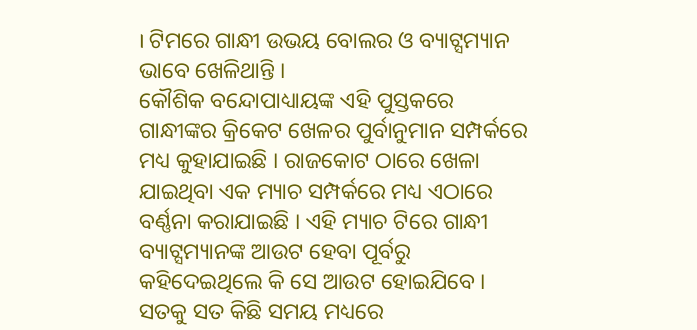। ଟିମରେ ଗାନ୍ଧୀ ଉଭୟ ବୋଲର ଓ ବ୍ୟାଟ୍ସମ୍ୟାନ ଭାବେ ଖେଳିଥାନ୍ତି ।
କୌଶିକ ବନ୍ଦୋପାଧ୍ୟାୟଙ୍କ ଏହି ପୁସ୍ତକରେ ଗାନ୍ଧୀଙ୍କର କ୍ରିକେଟ ଖେଳର ପୁର୍ବାନୁମାନ ସମ୍ପର୍କରେ ମଧ୍ୟ କୁହାଯାଇଛି । ରାଜକୋଟ ଠାରେ ଖେଳା ଯାଇଥିବା ଏକ ମ୍ୟାଚ ସମ୍ପର୍କରେ ମଧ୍ୟ ଏଠାରେ ବର୍ଣ୍ଣନା କରାଯାଇଛି । ଏହି ମ୍ୟାଚ ଟିରେ ଗାନ୍ଧୀ ବ୍ୟାଟ୍ସମ୍ୟାନଙ୍କ ଆଉଟ ହେବା ପୂର୍ବରୁ କହିଦେଇଥିଲେ କି ସେ ଆଉଟ ହୋଇଯିବେ । ସତକୁ ସତ କିଛି ସମୟ ମଧ୍ୟରେ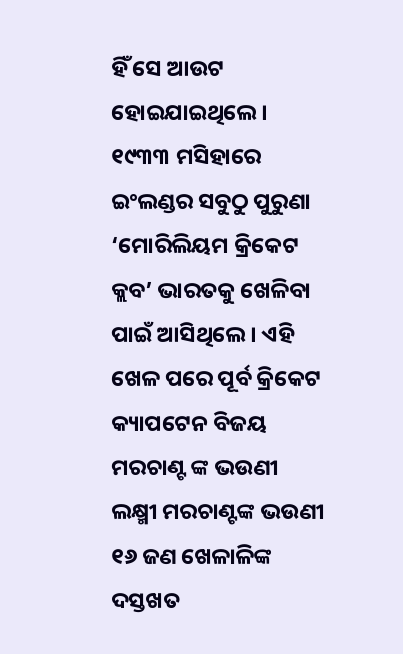ହିଁ ସେ ଆଉଟ ହୋଇଯାଇଥିଲେ । ୧୯୩୩ ମସିହାରେ ଇଂଲଣ୍ଡର ସବୁଠୁ ପୁରୁଣା ‘ମୋରିଲିୟମ କ୍ରିକେଟ କ୍ଲବ’ ଭାରତକୁ ଖେଳିବା ପାଇଁ ଆସିଥିଲେ । ଏହି ଖେଳ ପରେ ପୂର୍ବ କ୍ରିକେଟ କ୍ୟାପଟେନ ବିଜୟ ମରଚାଣ୍ଟ ଙ୍କ ଭଉଣୀ ଲକ୍ଷ୍ମୀ ମରଚାଣ୍ଟଙ୍କ ଭଉଣୀ ୧୬ ଜଣ ଖେଳାଳିଙ୍କ ଦସ୍ତଖତ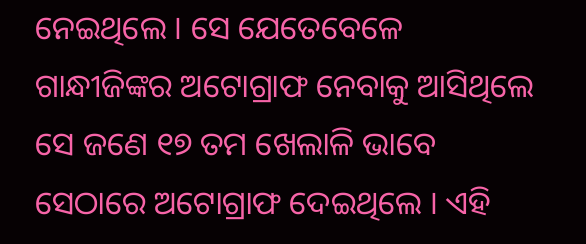ନେଇଥିଲେ । ସେ ଯେତେବେଳେ ଗାନ୍ଧୀଜିଙ୍କର ଅଟୋଗ୍ରାଫ ନେବାକୁ ଆସିଥିଲେ ସେ ଜଣେ ୧୭ ତମ ଖେଲାଳି ଭାବେ ସେଠାରେ ଅଟୋଗ୍ରାଫ ଦେଇଥିଲେ । ଏହି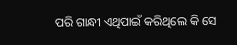ପରି ଗାନ୍ଧୀ ଏଥିପାଇଁ କରିଥିଲେ କି ସେ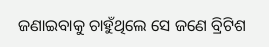ଜଣାଇବାକୁ ଚାହୁଁଥିଲେ ସେ ଜଣେ ବ୍ରିଟିଶ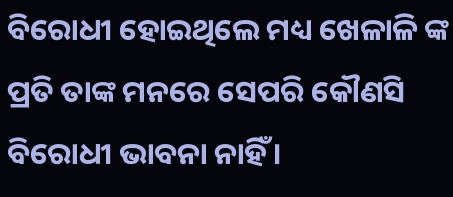ବିରୋଧୀ ହୋଇଥିଲେ ମଧ୍ୟ ଖେଳାଳି ଙ୍କ ପ୍ରତି ତାଙ୍କ ମନରେ ସେପରି କୌଣସି ବିରୋଧୀ ଭାବନା ନାହିଁ ।